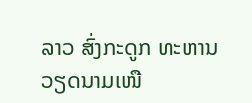ລາວ ສົ່ງກະດູກ ທະຫານ ວຽດນາມເໜື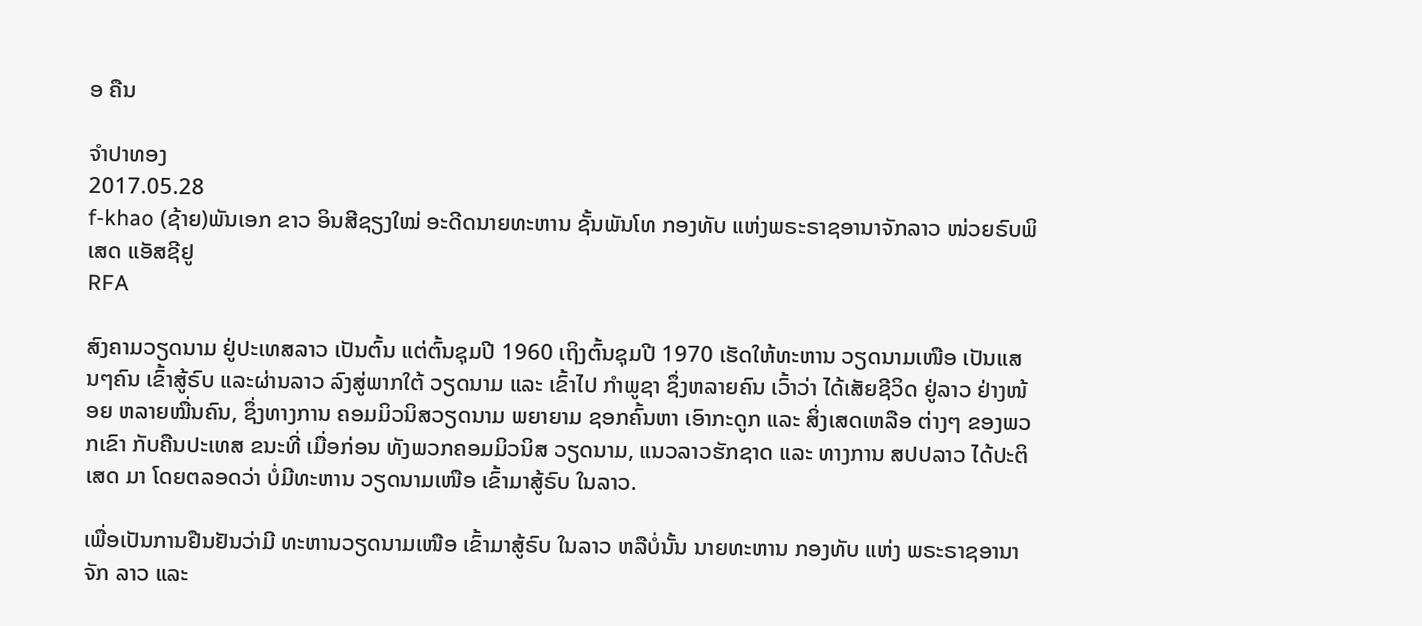ອ ຄືນ

ຈໍາປາທອງ
2017.05.28
f-khao (ຊ້າຍ)ພັນເອກ ຂາວ ອິນສີຊຽງໃໝ່ ອະດີດນາຍທະຫານ ຊັ້ນພັນໂທ ກອງທັບ ແຫ່ງພຣະຣາຊອານາຈັກລາວ ໜ່ວຍຣົບພິເສດ ແອັສຊີຢູ
RFA

ສົງຄາມວຽດນາມ ຢູ່ປະເທສລາວ ເປັນຕົ້ນ ແຕ່ຕົ້ນຊຸມປີ 1960 ເຖິງຕົ້ນຊຸມປີ 1970 ເຮັດໃຫ້ທະຫານ ວຽດນາມເໜືອ ເປັນແສນໆຄົນ ເຂົ້າສູ້ຣົບ ແລະຜ່ານລາວ ລົງສູ່ພາກໃຕ້ ວຽດນາມ ແລະ ເຂົ້າໄປ ກໍາພູຊາ ຊຶ່ງຫລາຍຄົນ ເວົ້າວ່າ ໄດ້ເສັຍຊີວິດ ຢູ່ລາວ ຢ່າງໜ້ອຍ ຫລາຍໝື່ນຄົນ, ຊຶ່ງທາງການ ຄອມມິວນິສວຽດນາມ ພຍາຍາມ ຊອກຄົ້ນຫາ ເອົາກະດູກ ແລະ ສິ່ງເສດເຫລືອ ຕ່າງໆ ຂອງພວກເຂົາ ກັບຄືນປະເທສ ຂນະທີ່ ເມື່ອກ່ອນ ທັງພວກຄອມມິວນິສ ວຽດນາມ, ແນວລາວຮັກຊາດ ແລະ ທາງການ ສປປລາວ ໄດ້ປະຕິເສດ ມາ ໂດຍຕລອດວ່າ ບໍ່ມີທະຫານ ວຽດນາມເໜືອ ເຂົ້າມາສູ້ຣົບ ໃນລາວ.

ເພື່ອເປັນການຢືນຢັນວ່າມີ ທະຫານວຽດນາມເໜືອ ເຂົ້າມາສູ້ຣົບ ໃນລາວ ຫລືບໍ່ນັ້ນ ນາຍທະຫານ ກອງທັບ ແຫ່ງ ພຣະຣາຊອານາຈັກ ລາວ ແລະ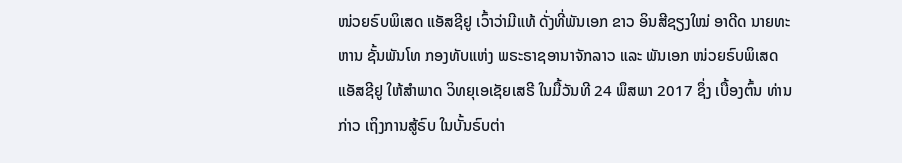ໜ່ວຍຣົບພິເສດ ແອັສຊີຢູ ເວົ້າວ່າມີແທ້ ດັ່ງທີ່ພັນເອກ ຂາວ ອິນສີຊຽງໃໝ່ ອາດີດ ນາຍທະຫານ ຊັ້ນພັນໂທ ກອງທັບແຫ່ງ ພຣະຣາຊອານາຈັກລາວ ແລະ ພັນເອກ ໜ່ວຍຣົບພິເສດ ແອັສຊີຢູ ໃຫ້ສໍາພາດ ວິທຍຸເອເຊັຍເສຣີ ໃນມື້ວັນທີ 24 ພຶສພາ 2017 ຊຶ່ງ ເບື້ອງຕົ້ນ ທ່ານກ່າວ ເຖິງການສູ້ຣົບ ໃນບັ້ນຣົບຕ່າ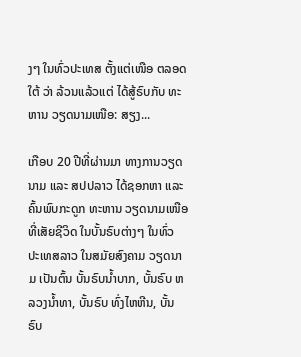ງໆ ໃນທົ່ວປະເທສ ຕັ້ງແຕ່ເໜືອ ຕລອດໃຕ້ ວ່າ ລ້ວນແລ້ວແຕ່ ໄດ້ສູ້ຣົບກັບ ທະຫານ ວຽດນາມເໜືອ: ສຽງ...

ເກືອບ 20 ປີທີ່ຜ່ານມາ ທາງການວຽດນາມ ແລະ ສປປລາວ ໄດ້ຊອກຫາ ແລະ ຄົ້ນພົບກະດູກ ທະຫານ ວຽດນາມເໜືອ ທີ່ເສັຍຊີວິດ ໃນບັ້ນຣົບຕ່າງໆ ໃນທົ່ວ ປະເທສລາວ ໃນສມັຍສົງຄາມ ວຽດນາມ ເປັນຕົ້ນ ບັ້ນຣົບນໍ້າບາກ, ບັ້ນຣົບ ຫລວງນໍ້າທາ, ບັ້ນຣົບ ທົ່ງໄຫຫີນ, ບັ້ນຣົບ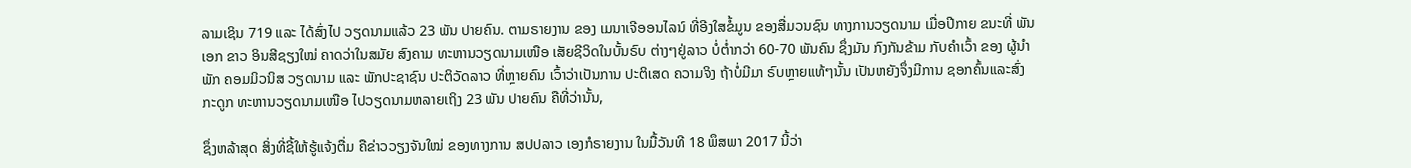ລາມເຊິນ 719 ແລະ ໄດ້ສົ່ງໄປ ວຽດນາມແລ້ວ 23 ພັນ ປາຍຄົນ. ຕາມຣາຍງານ ຂອງ ເມນາເຈີອອນໄລນ໌ ທີ່ອີງໃສຂໍ້ມູນ ຂອງສື່ມວນຊົນ ທາງການວຽດນາມ ເມື່ອປີກາຍ ຂນະທີ່ ພັນເອກ ຂາວ ອິນສີຊຽງໃໝ່ ຄາດວ່າໃນສມັຍ ສົງຄາມ ທະຫານວຽດນາມເໜືອ ເສັຍຊີວິດໃນບັ້ນຣົບ ຕ່າງໆຢູ່ລາວ ບໍ່ຕໍ່າກວ່າ 60-70 ພັນຄົນ ຊຶ່ງມັນ ກົງກັນຂ້າມ ກັບຄໍາເວົ້າ ຂອງ ຜູ້ນໍາພັກ ຄອມມິວນິສ ວຽດນາມ ແລະ ພັກປະຊາຊົນ ປະຕິວັດລາວ ທີ່ຫຼາຍຄົນ ເວົ້າວ່າເປັນການ ປະຕິເສດ ຄວາມຈິງ ຖ້າບໍ່ມີມາ ຣົບຫຼາຍແທ້ໆນັ້ນ ເປັນຫຍັງຈຶ່ງມີການ ຊອກຄົ້ນແລະສົ່ງກະດູກ ທະຫານວຽດນາມເໜືອ ໄປວຽດນາມຫລາຍເຖິງ 23 ພັນ ປາຍຄົນ ຄືທີ່ວ່ານັ້ນ,

ຊຶ່ງຫລ້າສຸດ ສິ່ງທີ່ຊີ້ໃຫ້ຮູ້ແຈ້ງຕື່ມ ຄືຂ່າວວຽງຈັນໃໝ່ ຂອງທາງການ ສປປລາວ ເອງກໍຣາຍງານ ໃນມື້ວັນທີ 18 ພຶສພາ 2017 ນີ້ວ່າ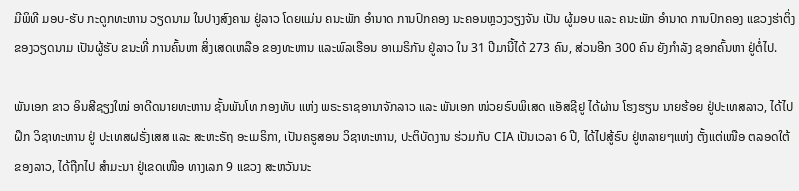ມີພິທີ ມອບ-ຮັບ ກະດູກທະຫານ ວຽດນາມ ໃນປາງສົງຄາມ ຢູ່ລາວ ໂດຍແມ່ນ ຄນະພັກ ອໍານາດ ການປົກຄອງ ນະຄອນຫຼວງວຽງຈັນ ເປັນ ຜູ້ມອບ ແລະ ຄນະພັກ ອໍານາດ ການປົກຄອງ ແຂວງຮ່າຕິ່ງ ຂອງວຽດນາມ ເປັນຜູ້ຮັບ ຂນະທີ່ ການຄົ້ນຫາ ສິ່ງເສດເຫລືອ ຂອງທະຫານ ແລະພົລເຮືອນ ອາເມຣິກັນ ຢູ່ລາວ ໃນ 31 ປີມານີ້ໄດ້ 273 ຄົນ, ສ່ວນອີກ 300 ຄົນ ຍັງກໍາລັງ ຊອກຄົ້ນຫາ ຢູ່ຕໍ່ໄປ.

ພັນເອກ ຂາວ ອິນສີຊຽງໃໝ່ ອາດີດນາຍທະຫານ ຊັ້ນພັນໂທ ກອງທັບ ແຫ່ງ ພຣະຣາຊອານາຈັກລາວ ແລະ ພັນເອກ ໜ່ວຍຣົບພິເສດ ແອັສຊີຢູ ໄດ້ຜ່ານ ໂຮງຮຽນ ນາຍຮ້ອຍ ຢູ່ປະເທສລາວ, ໄດ້ໄປຝຶກ ວິຊາທະຫານ ຢູ່ ປະເທສຝຣັ່ງເສສ ແລະ ສະຫະຣັຖ ອະເມຣິກາ, ເປັນຄຣູສອນ ວິຊາທະຫານ, ປະຕິບັດງານ ຮ່ວມກັບ CIA ເປັນເວລາ 6 ປີ, ໄດ້ໄປສູ້ຣົບ ຢູ່ຫລາຍໆແຫ່ງ ຕັ້ງແຕ່ເໜືອ ຕລອດໃຕ້ ຂອງລາວ, ໄດ້ຖືກໄປ ສໍາມະນາ ຢູ່ເຂດເໜືອ ທາງເລກ 9 ແຂວງ ສະຫວັນນະ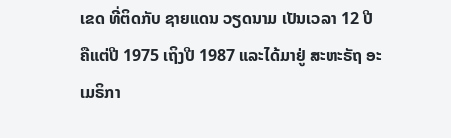ເຂດ ທີ່ຕິດກັບ ຊາຍແດນ ວຽດນາມ ເປັນເວລາ 12 ປີ ຄືແຕ່ປີ 1975 ເຖິງປີ 1987 ແລະໄດ້ມາຢູ່ ສະຫະຣັຖ ອະເມຣິກາ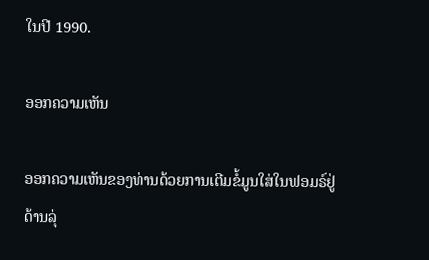ໃນປີ 1990.

ອອກຄວາມເຫັນ

ອອກຄວາມເຫັນຂອງທ່ານດ້ວຍການເຕີມຂໍ້ມູນໃສ່ໃນຟອມຣ໌ຢູ່ດ້ານລຸ່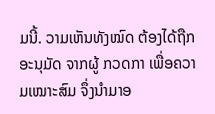ມນີ້. ວາມເຫັນທັງໝົດ ຕ້ອງໄດ້ຖືກ ອະນຸມັດ ຈາກຜູ້ ກວດກາ ເພື່ອຄວາມເໝາະສົມ ຈຶ່ງນໍາມາອ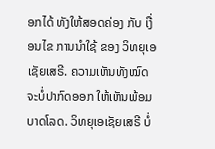ອກໄດ້ ທັງໃຫ້ສອດຄ່ອງ ກັບ ເງື່ອນໄຂ ການນຳໃຊ້ ຂອງ ວິທຍຸເອເຊັຍເສຣີ. ຄວາມເຫັນທັງໝົດ ຈະບໍ່ປາກົດອອກ ໃຫ້ເຫັນພ້ອມບາດໂລດ. ວິທຍຸເອເຊັຍເສຣີ ບໍ່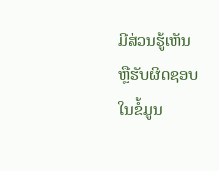ມີສ່ວນຮູ້ເຫັນ ຫຼືຮັບຜິດຊອບ ໃນຂໍ້ມູນ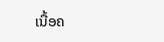ເນື້ອຄ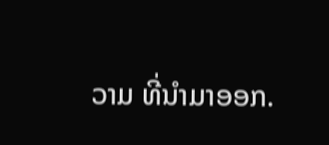ວາມ ທີ່ນໍາມາອອກ.